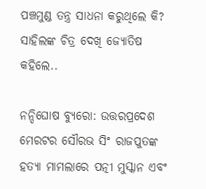ପଞ୍ଚମୁଣ୍ଡ ତନ୍ତ୍ର ସାଧନା କରୁଥିଲେ କି? ସାହିଲଙ୍କ ଚିତ୍ର ଦେଖି ଜ୍ୟୋତିଷ କହିଲେ..

ନନ୍ଦିଘୋଷ ବ୍ୟୁରୋ: ଉତ୍ତରପ୍ରଦେଶ ମେରଟର ସୌରଭ ସିଂ ରାଜପୁତଙ୍କ ହତ୍ୟା ମାମଲାରେ ପତ୍ନୀ ମୁସ୍କାନ ଏବଂ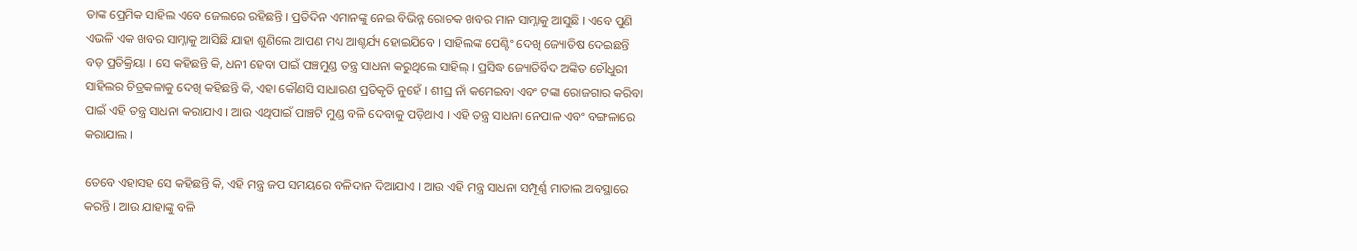ତାଙ୍କ ପ୍ରେମିକ ସାହିଲ ଏବେ ଜେଲରେ ରହିଛନ୍ତି । ପ୍ରତିଦିନ ଏମାନଙ୍କୁ ନେଇ ବିଭିନ୍ନ ରୋଚକ ଖବର ମାନ ସାମ୍ନାକୁ ଆସୁଛି । ଏବେ ପୁଣି ଏଭଳି ଏକ ଖବର ସାମ୍ନାକୁ ଆସିଛି ଯାହା ଶୁଣିଲେ ଆପଣ ମଧ୍ୟ ଆଶ୍ଚର୍ଯ୍ୟ ହୋଇଯିବେ । ସାହିଲଙ୍କ ପେଣ୍ଟିଂ ଦେଖି ଜ୍ୟୋତିଷ ଦେଇଛନ୍ତି ବଡ଼ ପ୍ରତିକ୍ରିୟା । ସେ କହିଛନ୍ତି କି, ଧନୀ ହେବା ପାଇଁ ପଞ୍ଚମୁଣ୍ଡ ତନ୍ତ୍ର ସାଧନା କରୁଥିଲେ ସାହିଲ୍ । ପ୍ରସିଦ୍ଧ ଜ୍ୟୋତିର୍ବିଦ ଅଙ୍କିତ ଚୌଧୁରୀ ସାହିଲର ଚିତ୍ରକଳାକୁ ଦେଖି କହିଛନ୍ତି କି, ଏହା କୌଣସି ସାଧାରଣ ପ୍ରତିକୃତି ନୁହେଁ । ଶୀଘ୍ର ନାଁ କମେଇବା ଏବଂ ଟଙ୍କା ରୋଜଗାର କରିବା ପାଇଁ ଏହି ତନ୍ତ୍ର ସାଧନା କରାଯାଏ । ଆଉ ଏଥିପାଇଁ ପାଞ୍ଚଟି ମୁଣ୍ଡ ବଳି ଦେବାକୁ ପଡ଼ିଥାଏ । ଏହି ତନ୍ତ୍ର ସାଧନା ନେପାଳ ଏବଂ ବଙ୍ଗଳାରେ କରାଯାଲ ।

ତେବେ ଏହାସହ ସେ କହିଛନ୍ତି କି, ଏହି ମନ୍ତ୍ର ଜପ ସମୟରେ ବଳିଦାନ ଦିଆଯାଏ । ଆଉ ଏହି ମନ୍ତ୍ର ସାଧନା ସମ୍ପୂର୍ଣ୍ଣ ମାତାଲ ଅବସ୍ଥାରେ କରନ୍ତି । ଆଉ ଯାହାଙ୍କୁ ବଳି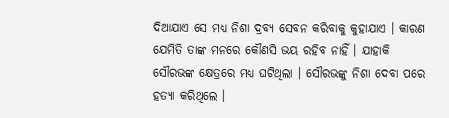ଦିଆଯାଏ ସେ ମଧ୍ୟ ନିଶା ଦ୍ରବ୍ୟ ସେବନ କରିବାକୁ କୁହାଯାଏ । କାରଣ ଯେମିତି ତାଙ୍କ ମନରେ କୌଣସି ଭୟ ରହିବ ନାହିଁ । ଯାହାକି ସୌରଭଙ୍କ କ୍ଷେତ୍ରରେ ମଧ୍ୟ ଘଟିଥିଲା । ସୌରଭଙ୍କୁ ନିଶା ଦେବା ପରେ ହତ୍ୟା କରିଥିଲେ ।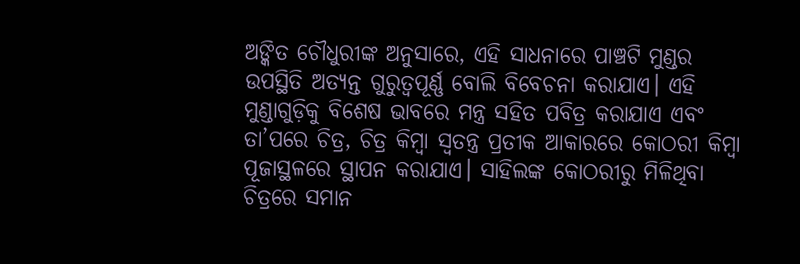ଅଙ୍କିତ ଚୌଧୁରୀଙ୍କ ଅନୁସାରେ, ଏହି ସାଧନାରେ ପାଞ୍ଚଟି ମୁଣ୍ଡର ଉପସ୍ଥିତି ଅତ୍ୟନ୍ତ ଗୁରୁତ୍ୱପୂର୍ଣ୍ଣ ବୋଲି ବିବେଚନା କରାଯାଏ। ଏହି ମୁଣ୍ଡାଗୁଡ଼ିକୁ ବିଶେଷ ଭାବରେ ମନ୍ତ୍ର ସହିତ ପବିତ୍ର କରାଯାଏ ଏବଂ ତା’ପରେ ଚିତ୍ର, ଚିତ୍ର କିମ୍ବା ସ୍ୱତନ୍ତ୍ର ପ୍ରତୀକ ଆକାରରେ କୋଠରୀ କିମ୍ବା ପୂଜାସ୍ଥଳରେ ସ୍ଥାପନ କରାଯାଏ। ସାହିଲଙ୍କ କୋଠରୀରୁ ମିଳିଥିବା ଚିତ୍ରରେ ସମାନ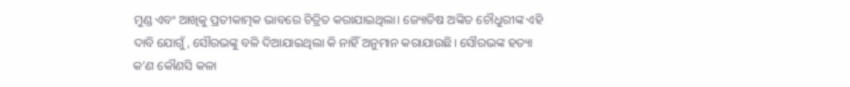ମୁଣ୍ଡ ଏବଂ ଆଖିକୁ ପ୍ରତୀକାତ୍ମକ ଭାବରେ ଚିତ୍ରିତ କରାଯାଇଥିଲା। ଜ୍ୟୋତିଷ ଅଙ୍କିତ ଚୌଧୁରୀଙ୍କ ଏହି ଦାବି ଯୋଗୁଁ, ସୌରଭଙ୍କୁ ବଳି ଦିଆଯାଇଥିଲା କି ନାହିଁ ଅନୁମାନ କରାଯାଉଛି। ସୌରଭଙ୍କ ହତ୍ୟା କ’ଣ କୌଣସି କଳା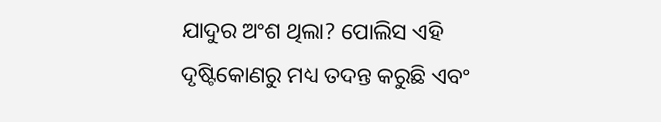ଯାଦୁର ଅଂଶ ଥିଲା? ପୋଲିସ ଏହି ଦୃଷ୍ଟିକୋଣରୁ ମଧ୍ୟ ତଦନ୍ତ କରୁଛି ଏବଂ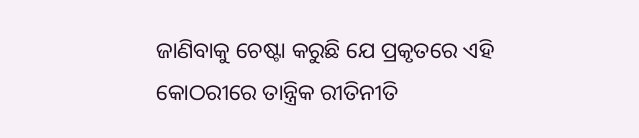ଜାଣିବାକୁ ଚେଷ୍ଟା କରୁଛି ଯେ ପ୍ରକୃତରେ ଏହି କୋଠରୀରେ ତାନ୍ତ୍ରିକ ରୀତିନୀତି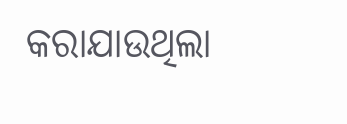କରାଯାଉଥିଲା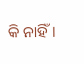କି ନାହିଁ।